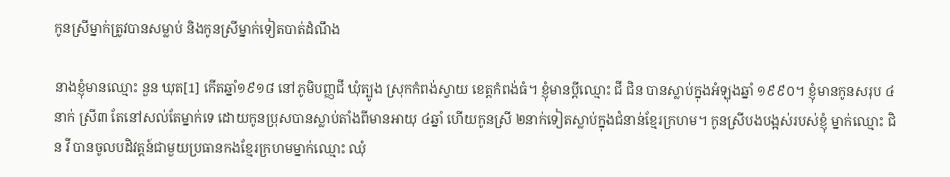កូនស្រីម្នាក់ត្រូវបានសម្លាប់ និងកូនស្រីម្នាក់ទៀតបាត់ដំណឹង

នាងខ្ញុំមានឈ្មោះ នួន ឃុត[1] កើតឆ្នាំ១៩១៨ នៅភូមិបញ្ញជី ឃុំត្បូង ស្រុកកំពង់ស្វាយ ខេត្តកំពង់ធំ។ ខ្ញុំមានប្ដីឈ្មោះ ជី ជិន បានស្លាប់ក្នុងអំឡុងឆ្នាំ ១៩៩០។ ខ្ញុំមានកូនសរុប ៤នាក់ ស្រី៣ តែនៅសល់តែម្នាក់ទេ ដោយកូនប្រុសបានស្លាប់តាំងពីមានអាយុ ៤ឆ្នាំ ហើយកូនស្រី ២នាក់ទៀតស្លាប់ក្នុងជំនាន់ខ្មែរក្រហម។ កូនស្រីបងបង្អស់របស់ខ្ញុំ ម្នាក់ឈ្មោះ ជិន វី បានចូលបដិវត្តន៍ជាមួយប្រធានកងខ្មែរក្រហមម្នាក់ឈ្មោះ ឈុំ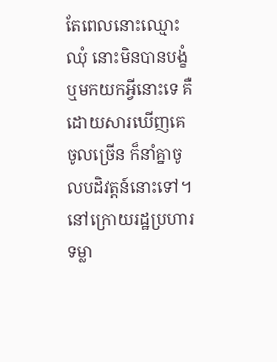តែពេលនោះឈ្មោះ ឈុំ នោះមិនបានបង្ខំ ឬមកយកអ្វីនោះទេ គឺដោយសារឃើញគេចូលច្រើន ក៏នាំគ្នាចូលបដិវត្តន៍នោះទៅ។ នៅក្រោយរដ្ឋប្រហារទម្លា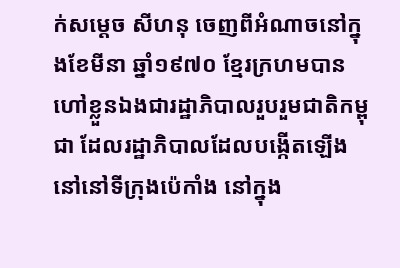ក់សម្តេច សីហនុ ចេញពីអំណាចនៅក្នុងខែមីនា ឆ្នាំ១៩៧០ ខ្មែរក្រហមបានហៅខ្លួនឯងជារដ្ឋាភិបាលរួបរួមជាតិកម្ពុជា ដែលរដ្ឋាភិបាលដែលបង្កើតឡើងនៅនៅទីក្រុងប៉េកាំង នៅក្នុង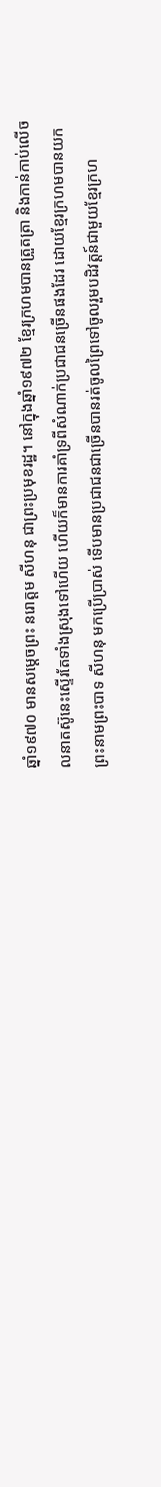ឆ្នាំ១៩៧០ មានសម្តេចព្រះ នរោត្តម សីហនុ ជាព្រះប្រមុខរដ្ឋ។ នៅក្នុងឆ្នាំ១៩៧២ ខ្មែរក្រហមបានត្រួតត្រា និងកាន់កាប់លើចលនាតស៊ូនេះស្ទើរតែទាំងស្រុងទៅហើយ ហើយក៏មានការគាំទ្រពីសំណាក់ប្រជាជនច្រើនផងដែរ ដោយខ្មែរក្រហមបានយកព្រះនាមព្រះបាទ សីហនុ មកប្រើប្រាស់ ទើបមានប្រជាជនជាច្រើនបានរត់ចូលព្រៃទៅចូលរួមបដិវត្តន៍ជាមួយខ្មែរក្រហ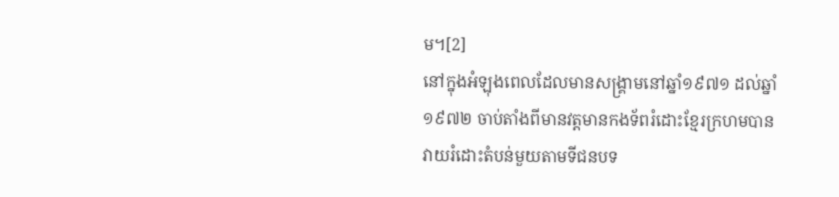ម។[2]
នៅក្នុងអំឡុងពេលដែលមានសង្រ្គាមនៅឆ្នាំ១៩៧១ ដល់ឆ្នាំ១៩៧២ ចាប់តាំងពីមានវត្តមានកងទ័ពរំដោះខ្មែរក្រហមបានវាយរំដោះតំបន់មួយតាមទីជនបទ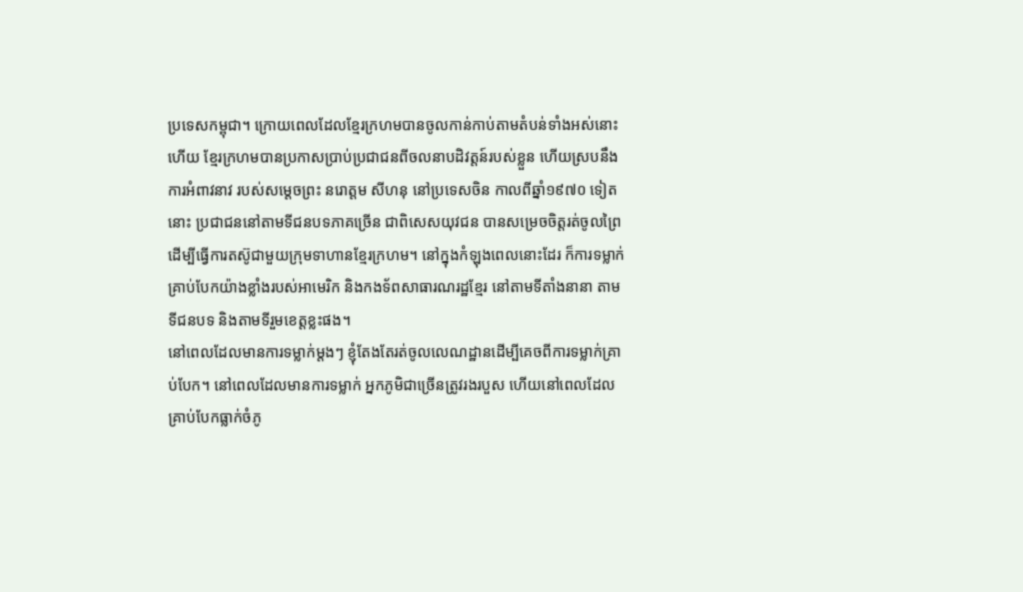ប្រទេសកម្ពុជា។ ក្រោយពេលដែលខ្មែរក្រហមបានចូលកាន់កាប់តាមតំបន់ទាំងអស់នោះហើយ ខ្មែរក្រហមបានប្រកាសប្រាប់ប្រជាជនពីចលនាបដិវត្តន៍របស់ខ្លួន ហើយស្របនឹងការអំពាវនាវ របស់សម្តេចព្រះ នរោត្តម សីហនុ នៅប្រទេសចិន កាលពីឆ្នាំ១៩៧០ ទៀតនោះ ប្រជាជននៅតាមទីជនបទភាគច្រើន ជាពិសេសយុវជន បានសម្រេចចិត្តរត់ចូលព្រៃដើម្បីធ្វើការតស៊ូជាមួយក្រុមទាហានខ្មែរក្រហម។ នៅក្នុងកំឡុងពេលនោះដែរ ក៏ការទម្លាក់គ្រាប់បែកយ៉ាងខ្លាំងរបស់អាមេរិក និងកងទ័ពសាធារណរដ្ឋខ្មែរ នៅតាមទីតាំងនានា តាមទីជនបទ និងតាមទីរួមខេត្តខ្លះផង។
នៅពេលដែលមានការទម្លាក់ម្តងៗ ខ្ញុំតែងតែរត់ចូលលេណដ្ឋានដើម្បីគេចពីការទម្លាក់គ្រាប់បែក។ នៅពេលដែលមានការទម្លាក់ អ្នកភូមិជាច្រើនត្រូវរងរបួស ហើយនៅពេលដែលគ្រាប់បែកធ្លាក់ចំភូ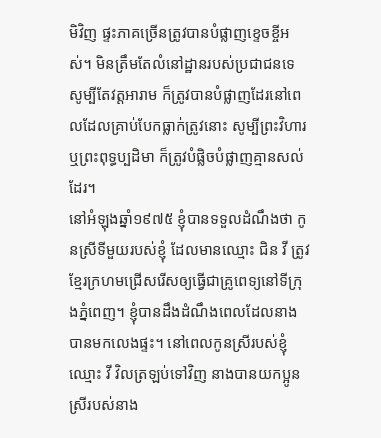មិវិញ ផ្ទះភាគច្រើនត្រូវបានបំផ្លាញខ្ទេចខ្ចីអស់។ មិនត្រឹមតែលំនៅដ្ឋានរបស់ប្រជាជនទេ សូម្បីតែវត្តអារាម ក៏ត្រូវបានបំផ្លាញដែរនៅពេលដែលគ្រាប់បែកធ្លាក់ត្រូវនោះ សូម្បីព្រះវិហារ ឬព្រះពុទ្ធប្បដិមា ក៏ត្រូវបំផ្លិចបំផ្លាញគ្មានសល់ដែរ។
នៅអំឡុងឆ្នាំ១៩៧៥ ខ្ញុំបានទទួលដំណឹងថា កូនស្រីទីមួយរបស់ខ្ញុំ ដែលមានឈ្មោះ ជិន វី ត្រូវខ្មែរក្រហមជ្រើសរើសឲ្យធ្វើជាគ្រូពេទ្យនៅទីក្រុងភ្នំពេញ។ ខ្ញុំបានដឹងដំណឹងពេលដែលនាងបានមកលេងផ្ទះ។ នៅពេលកូនស្រីរបស់ខ្ញុំឈ្មោះ វី វិលត្រឡប់ទៅវិញ នាងបានយកប្អូនស្រីរបស់នាង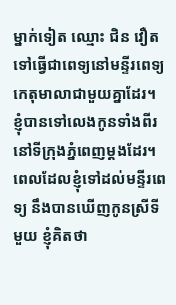ម្នាក់ទៀត ឈ្មោះ ជិន វឿត ទៅធ្វើជាពេទ្យនៅមន្ទីរពេទ្យកេតុមាលាជាមួយគ្នាដែរ។ ខ្ញុំបានទៅលេងកូនទាំងពីរ នៅទីក្រុងភ្នំពេញម្ដងដែរ។ ពេលដែលខ្ញុំទៅដល់មន្ទីរពេទ្យ នឹងបានឃើញកូនស្រីទីមួយ ខ្ញុំគិតថា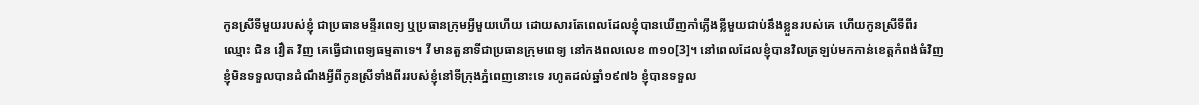កូនស្រីទីមួយរបស់ខ្ញុំ ជាប្រធានមន្ទីរពេទ្យ ឬប្រធានក្រុមអ្វីមួយហើយ ដោយសារតែពេលដែលខ្ញុំបានឃើញកាំភ្លើងខ្លីមួយជាប់នឹងខ្លួនរបស់គេ ហើយកូនស្រីទីពីរ ឈ្មោះ ជិន វឿត វិញ គេធ្វើជាពេទ្យធម្មតាទេ។ វី មានតួនាទីជាប្រធានក្រុមពេទ្យ នៅកងពលលេខ ៣១០[3]។ នៅពេលដែលខ្ញុំបានវិលត្រឡប់មកកាន់ខេត្តកំពង់ធំវិញ ខ្ញុំមិនទទួលបានដំណឹងអ្វីពីកូនស្រីទាំងពីររបស់ខ្ញុំនៅទីក្រុងភ្នំពេញនោះទេ រហូតដល់ឆ្នាំ១៩៧៦ ខ្ញុំបានទទួល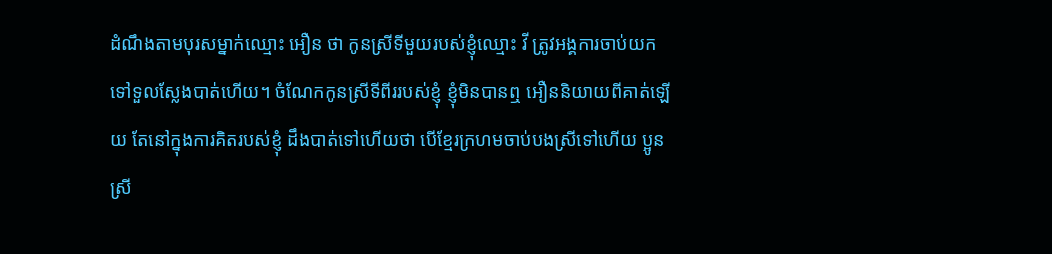ដំណឹងតាមបុរសម្នាក់ឈ្មោះ អឿន ថា កូនស្រីទីមួយរបស់ខ្ញុំឈ្មោះ វី ត្រូវអង្គការចាប់យកទៅទួលស្លែងបាត់ហើយ។ ចំណែកកូនស្រីទីពីររបស់ខ្ញុំ ខ្ញុំមិនបានឮ អឿននិយាយពីគាត់ឡើយ តែនៅក្នុងការគិតរបស់ខ្ញុំ ដឹងបាត់ទៅហើយថា បើខ្មែរក្រហមចាប់បងស្រីទៅហើយ ប្អូនស្រី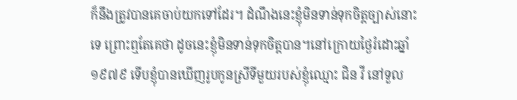ក៏នឹងត្រូវបានគេចាប់យកទៅដែរ។ ដំណឹងនេះខ្ញុំមិនទាន់ទុកចិត្តច្បាស់នោះទេ ព្រោះឮតែគេថា ដូចនេះខ្ញុំមិនទាន់ទុកចិត្តបាន។នៅក្រោយថ្ងៃរំដោះឆ្នាំ១៩៧៩ ទើបខ្ញុំបានឃើញរូបកូនស្រីទីមួយរបស់ខ្ញុំឈ្មោះ ជិន វី នៅទួល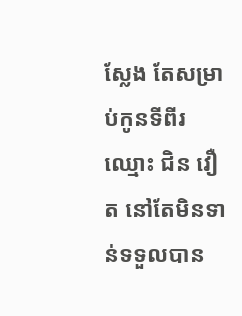ស្លែង តែសម្រាប់កូនទីពីរឈ្មោះ ជិន វឿត នៅតែមិនទាន់ទទួលបាន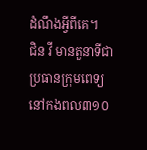ដំណឹងអ្វីពីគេ។
ជិន វី មានតួនាទីជាប្រធានក្រុមពេទ្យ នៅកងពល៣១០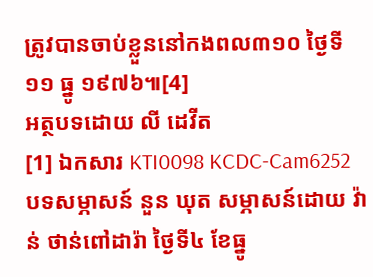ត្រូវបានចាប់ខ្លួននៅកងពល៣១០ ថ្ងៃទី១១ ធ្នូ ១៩៧៦៕[4]
អត្ថបទដោយ លី ដេវីត
[1] ឯកសារ KTI0098 KCDC-Cam6252 បទសម្ភាសន៍ នួន ឃុត សម្ភាសន៍ដោយ វ៉ាន់ ថាន់ពៅដារ៉ា ថ្ងៃទី៤ ខែធ្នូ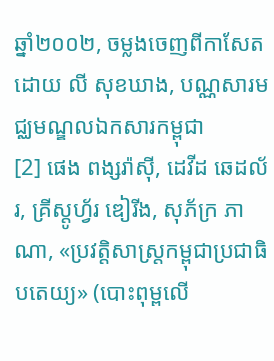ឆ្នាំ២០០២, ចម្លងចេញពីកាសែតដោយ លី សុខឃាង, បណ្ណសារមជ្ឈមណ្ឌលឯកសារកម្ពុជា
[2] ផេង ពង្សរ៉ាស៊ី, ដេវីដ ឆេដល័រ, គ្រីស្តូហ្វ័រ ឌៀរីង, សុភ័ក្រ ភាណា, «ប្រវត្តិសាស្រ្តកម្ពុជាប្រជាធិបតេយ្យ» (បោះពុម្ពលើ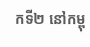កទី២ នៅកម្ពុ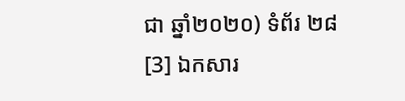ជា ឆ្នាំ២០២០) ទំព័រ ២៨
[3] ឯកសារ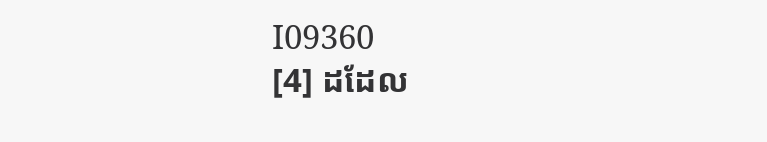I09360
[4] ដដែល